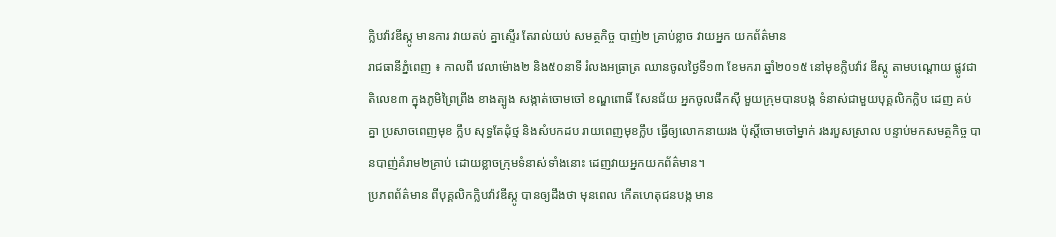ក្លិបវ៉ាវឌីស្កូ មានការ វាយតប់ គ្នាស្ទើរ តែរាល់យប់ សមត្ថកិច្ច បាញ់២ គ្រាប់ខ្លាច វាយអ្នក យកព័ត៌មាន
រាជធានីភ្នំពេញ ៖ កាលពី វេលាម៉ោង២ និង៥០នាទី រំលងអធ្រាត្រ ឈានចូលថ្ងៃទី១៣ ខែមករា ឆ្នាំ២០១៥ នៅមុខក្លិបវ៉ាវ ឌីស្កូ តាមបណ្តោយ ផ្លូវជាតិលេខ៣ ក្នុងភូមិព្រៃព្រីង ខាងត្បូង សង្កាត់ចោមចៅ ខណ្ឌពោធិ៍ សែនជ័យ អ្នកចូលផឹកស៊ី មួយក្រុមបានបង្ក ទំនាស់ជាមួយបុគ្គលិកក្លិប ដេញ គប់គ្នា ប្រសាចពេញមុខ ក្លឹប សុទ្ធតែដុំថ្ម និងសំបកដប រាយពេញមុខក្លឹប ធ្វើឲ្យលោកនាយរង ប៉ុស្តិ៍ចោមចៅម្នាក់ រងរបួសស្រាល បន្ទាប់មកសមត្ថកិច្ច បានបាញ់គំរាម២គ្រាប់ ដោយខ្លាចក្រុមទំនាស់ទាំងនោះ ដេញវាយអ្នកយកព័ត៌មាន។
ប្រភពព័ត៌មាន ពីបុគ្គលិកក្លិបវ៉ាវឌីស្កូ បានឲ្យដឹងថា មុនពេល កើតហេតុជនបង្ក មាន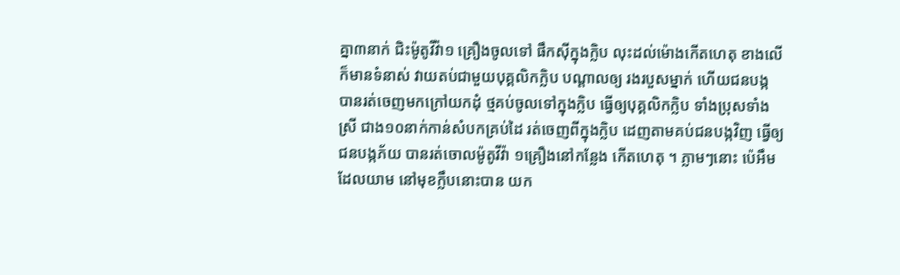គ្នា៣នាក់ ជិះម៉ូតូវីវ៉ា១ គ្រឿងចូលទៅ ផឹកស៊ីក្នុងក្លិប លុះដល់ម៉ោងកើតហេតុ ខាងលើក៏មានទំនាស់ វាយតប់ជាមួយបុគ្គលិកក្លិប បណ្តាលឲ្យ រងរបួសម្នាក់ ហើយជនបង្ក បានរត់ចេញមកក្រៅយកដុំ ថ្មគប់ចូលទៅក្នុងក្លិប ធ្វើឲ្យបុគ្គលិកក្លិប ទាំងប្រុសទាំងស្រី ជាង១០នាក់កាន់សំបកគ្រប់ដៃ រត់ចេញពីក្នុងក្លិប ដេញតាមគប់ជនបង្កវិញ ធ្វើឲ្យ ជនបង្កភ័យ បានរត់ចោលម៉ូតូវីវ៉ា ១គ្រឿងនៅកន្លែង កើតហេតុ ។ ភ្លាមៗនោះ ប៉េអឹមដែលយាម នៅមុខក្លឹបនោះបាន យក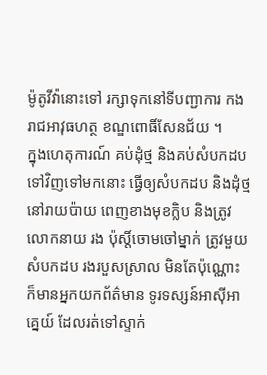ម៉ូតូវីវ៉ានោះទៅ រក្សាទុកនៅទីបញ្ជាការ កងរាជអាវុធហត្ថ ខណ្ឌពោធិ៍សែនជ័យ ។
ក្នុងហេតុការណ៍ គប់ដុំថ្ម និងគប់សំបកដប ទៅវិញទៅមកនោះ ធ្វើឲ្យសំបកដប និងដុំថ្មនៅរាយប៉ាយ ពេញខាងមុខក្លិប និងត្រូវលោកនាយ រង ប៉ុស្តិ៍ចោមចៅម្នាក់ ត្រូវមួយសំបកដប រងរបួសស្រាល មិនតែប៉ុណ្ណោះ ក៏មានអ្នកយកព័ត៌មាន ទូរទស្សន៍អាស៊ីអាគ្នេយ៍ ដែលរត់ទៅស្ទាក់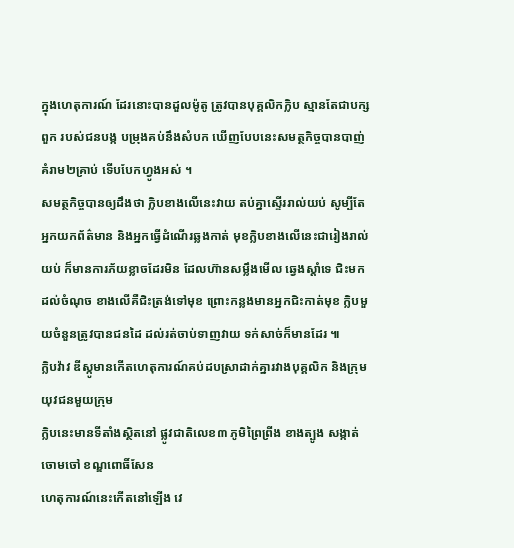ក្នុងហេតុការណ៍ ដែរនោះបានដួលម៉ូតូ ត្រូវបានបុគ្គលិកក្លិប ស្មានតែជាបក្សពួក របស់ជនបង្ក បម្រុងគប់នឹងសំបក ឃើញបែបនេះសមត្ថកិច្ចបានបាញ់ គំរាម២គ្រាប់ ទើបបែកហ្វូងអស់ ។
សមត្ថកិច្ចបានឲ្យដឹងថា ក្លិបខាងលើនេះវាយ តប់គ្នាស្ទើររាល់យប់ សូម្បីតែអ្នកយកព័ត៌មាន និងអ្នកធ្វើដំណើរឆ្លងកាត់ មុខក្លិបខាងលើនេះជារៀងរាល់យប់ ក៏មានការភ័យខ្លាចដែរមិន ដែលហ៊ានសម្លឹងមើល ឆ្វេងស្តាំទេ ជិះមកដល់ចំណុច ខាងលើគឺជិះត្រង់ទៅមុខ ព្រោះកន្លងមានអ្នកជិះកាត់មុខ ក្លិបមួយចំនួនត្រូវបានជនដៃ ដល់រត់ចាប់ទាញវាយ ទក់សាច់ក៏មានដែរ ៕
ក្លិបវ៉ាវ ឌីស្កូមានកើតហេតុការណ៍គប់ដបស្រាដាក់គ្នារវាងបុគ្គលិក និងក្រុមយុវជនមួយក្រុម
ក្លិបនេះមានទីតាំងស្ថិតនៅ ផ្លូវជាតិលេខ៣ ភូមិព្រៃព្រីង ខាងត្បូង សង្កាត់ចោមចៅ ខណ្ឌពោធិ៍សែន
ហេតុការណ៍នេះកើតនៅឡើង វេ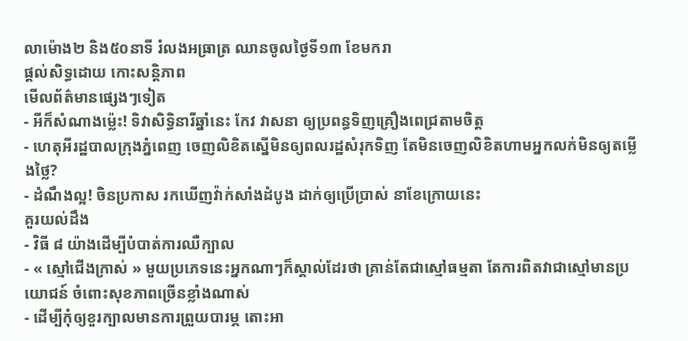លាម៉ោង២ និង៥០នាទី រំលងអធ្រាត្រ ឈានចូលថ្ងៃទី១៣ ខែមករា
ផ្តល់សិទ្ធដោយ កោះសន្តិភាព
មើលព័ត៌មានផ្សេងៗទៀត
- អីក៏សំណាងម្ល៉េះ! ទិវាសិទ្ធិនារីឆ្នាំនេះ កែវ វាសនា ឲ្យប្រពន្ធទិញគ្រឿងពេជ្រតាមចិត្ត
- ហេតុអីរដ្ឋបាលក្រុងភ្នំពេញ ចេញលិខិតស្នើមិនឲ្យពលរដ្ឋសំរុកទិញ តែមិនចេញលិខិតហាមអ្នកលក់មិនឲ្យតម្លើងថ្លៃ?
- ដំណឹងល្អ! ចិនប្រកាស រកឃើញវ៉ាក់សាំងដំបូង ដាក់ឲ្យប្រើប្រាស់ នាខែក្រោយនេះ
គួរយល់ដឹង
- វិធី ៨ យ៉ាងដើម្បីបំបាត់ការឈឺក្បាល
- « ស្មៅជើងក្រាស់ » មួយប្រភេទនេះអ្នកណាៗក៏ស្គាល់ដែរថា គ្រាន់តែជាស្មៅធម្មតា តែការពិតវាជាស្មៅមានប្រយោជន៍ ចំពោះសុខភាពច្រើនខ្លាំងណាស់
- ដើម្បីកុំឲ្យខួរក្បាលមានការព្រួយបារម្ភ តោះអា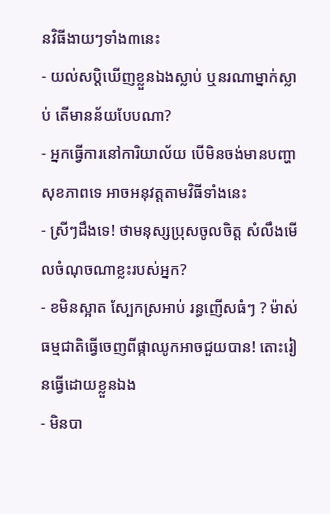នវិធីងាយៗទាំង៣នេះ
- យល់សប្តិឃើញខ្លួនឯងស្លាប់ ឬនរណាម្នាក់ស្លាប់ តើមានន័យបែបណា?
- អ្នកធ្វើការនៅការិយាល័យ បើមិនចង់មានបញ្ហាសុខភាពទេ អាចអនុវត្តតាមវិធីទាំងនេះ
- ស្រីៗដឹងទេ! ថាមនុស្សប្រុសចូលចិត្ត សំលឹងមើលចំណុចណាខ្លះរបស់អ្នក?
- ខមិនស្អាត ស្បែកស្រអាប់ រន្ធញើសធំៗ ? ម៉ាស់ធម្មជាតិធ្វើចេញពីផ្កាឈូកអាចជួយបាន! តោះរៀនធ្វើដោយខ្លួនឯង
- មិនបា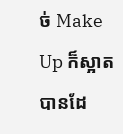ច់ Make Up ក៏ស្អាតបានដែ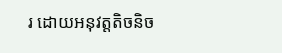រ ដោយអនុវត្តតិចនិច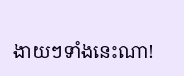ងាយៗទាំងនេះណា!